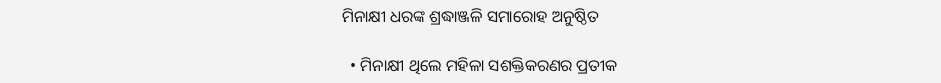ମିନାକ୍ଷୀ ଧରଙ୍କ ଶ୍ରଦ୍ଧାଞ୍ଜଳି ସମାରୋହ ଅନୁଷ୍ଠିତ

  • ମିନାକ୍ଷୀ ଥିଲେ ମହିଳା ସଶକ୍ତିକରଣର ପ୍ରତୀକ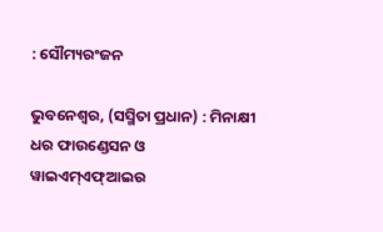: ସୌମ୍ୟରଂଜନ

ଭୁବନେଶ୍ୱର, (ସସ୍ମିତା ପ୍ରଧାନ) : ମିନାକ୍ଷୀ ଧର ଫାଉଣ୍ଡେସନ ଓ ୱାଇଏମ୍‌ଏଫ୍‌ଆଇର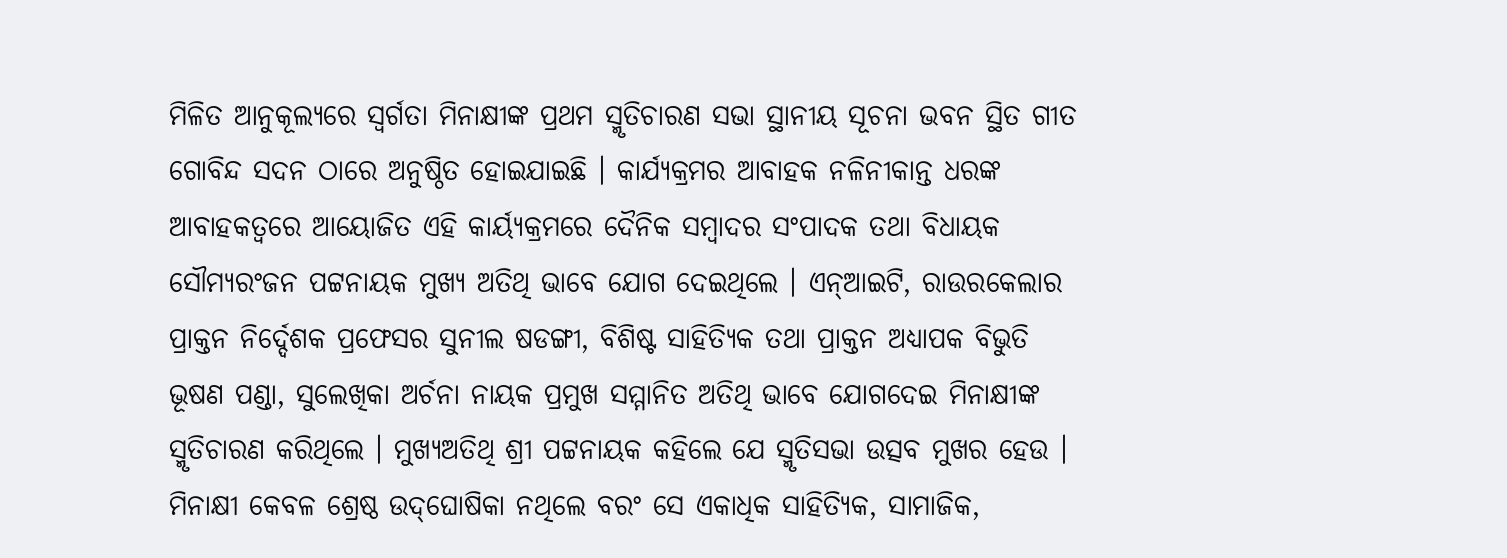ମିଳିତ ଆନୁକୂଲ୍ୟରେ ସ୍ୱର୍ଗତା ମିନାକ୍ଷୀଙ୍କ ପ୍ରଥମ ସ୍ମୃତିଚାରଣ ସଭା ସ୍ଥାନୀୟ ସୂଚନା ଭବନ ସ୍ଥିତ ଗୀତ ଗୋବିନ୍ଦ ସଦନ ଠାରେ ଅନୁଷ୍ଠିତ ହୋଇଯାଇଛି । କାର୍ଯ୍ୟକ୍ରମର ଆବାହକ ନଳିନୀକାନ୍ତ ଧରଙ୍କ ଆବାହକତ୍ୱରେ ଆୟୋଜିତ ଏହି କାର୍ୟ୍ୟକ୍ରମରେ ଦୈନିକ ସମ୍ବାଦର ସଂପାଦକ ତଥା ବିଧାୟକ ସୌମ୍ୟରଂଜନ ପଟ୍ଟନାୟକ ମୁଖ୍ୟ ଅତିଥି ଭାବେ ଯୋଗ ଦେଇଥିଲେ । ଏନ୍‌ଆଇଟି, ରାଉରକେଲାର ପ୍ରାକ୍ତନ ନିର୍ଦ୍ଦେଶକ ପ୍ରଫେସର ସୁନୀଲ ଷଡଙ୍ଗୀ, ବିଶିଷ୍ଟ ସାହିତ୍ୟିକ ତଥା ପ୍ରାକ୍ତନ ଅଧ୍ୟାପକ ବିଭୁତି ଭୂଷଣ ପଣ୍ଡା, ସୁଲେଖିକା ଅର୍ଚନା ନାୟକ ପ୍ରମୁଖ ସମ୍ମାନିତ ଅତିଥି ଭାବେ ଯୋଗଦେଇ ମିନାକ୍ଷୀଙ୍କ ସ୍ମୃତିଚାରଣ କରିଥିଲେ । ମୁଖ୍ୟଅତିଥି ଶ୍ରୀ ପଟ୍ଟନାୟକ କହିଲେ ଯେ ସ୍ମୃତିସଭା ଉତ୍ସବ ମୁଖର ହେଉ । ମିନାକ୍ଷୀ କେବଳ ଶ୍ରେଷ୍ଠ ଉଦ୍‌ଘୋଷିକା ନଥିଲେ ବରଂ ସେ ଏକାଧିକ ସାହିତ୍ୟିକ, ସାମାଜିକ,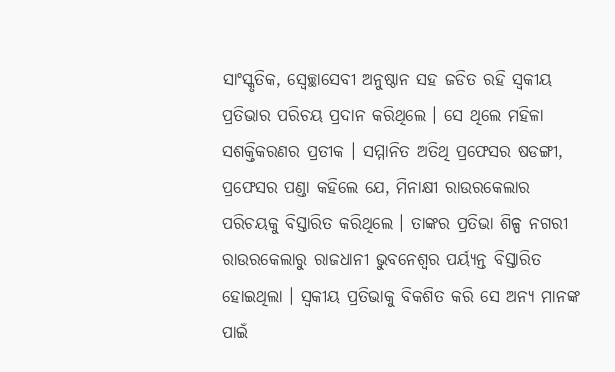ସାଂସ୍କୃତିକ, ସ୍ୱେଚ୍ଛାସେବୀ ଅନୁଷ୍ଠାନ ସହ ଜଡିତ ରହି ସ୍ୱକୀୟ ପ୍ରତିଭାର ପରିଚୟ ପ୍ରଦାନ କରିଥିଲେ । ସେ ଥିଲେ ମହିଳା ସଶକ୍ତିକରଣର ପ୍ରତୀକ । ସମ୍ମାନିତ ଅତିଥି ପ୍ରଫେସର ଷଡଙ୍ଗୀ, ପ୍ରଫେସର ପଣ୍ଡା କହିଲେ ଯେ, ମିନାକ୍ଷୀ ରାଉରକେଲାର ପରିଚୟକୁ ବିସ୍ତାରିତ କରିଥିଲେ । ତାଙ୍କର ପ୍ରତିଭା ଶିଳ୍ପ ନଗରୀ ରାଉରକେଲାରୁ ରାଜଧାନୀ ଭୁବନେଶ୍ଵର ପର୍ୟ୍ୟନ୍ତ ବିସ୍ତାରିତ ହୋଇଥିଲା । ସ୍ୱକୀୟ ପ୍ରତିଭାକୁ ବିକଶିତ କରି ସେ ଅନ୍ୟ ମାନଙ୍କ ପାଇଁ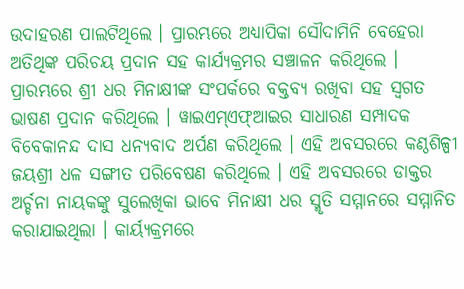ଉଦାହରଣ ପାଲଟିଥିଲେ । ପ୍ରାରମ୍ଭରେ ଅଧ୍ୟାପିକା ସୌଦାମିନି ବେହେରା ଅତିଥିଙ୍କ ପରିଚୟ ପ୍ରଦାନ ସହ କାର୍ଯ୍ୟକ୍ରମର ସଞ୍ଚାଳନ କରିଥିଲେ । ପ୍ରାରମ୍ଭରେ ଶ୍ରୀ ଧର ମିନାକ୍ଷୀଙ୍କ ସଂପର୍କରେ ବକ୍ତବ୍ୟ ରଖିବା ସହ ସ୍ୱଗତ ଭାଷଣ ପ୍ରଦାନ କରିଥିଲେ । ୱାଇଏମ୍ଏଫ୍‌ଆଇର ସାଧାରଣ ସମ୍ପାଦକ ବିବେକାନନ୍ଦ ଦାସ ଧନ୍ୟବାଦ ଅର୍ପଣ କରିଥିଲେ । ଏହି ଅବସରରେ କଣ୍ଠଶିଳ୍ପୀ ଜୟଶ୍ରୀ ଧଳ ସଙ୍ଗୀତ ପରିବେଷଣ କରିଥିଲେ । ଏହି ଅବସରରେ ଡାକ୍ତର ଅର୍ଚ୍ଚନା ନାୟକଙ୍କୁ ସୁଲେଖିକା ଭାବେ ମିନାକ୍ଷୀ ଧର ସ୍ମୃତି ସମ୍ମାନରେ ସମ୍ମାନିତ କରାଯାଇଥିଲା । କାର୍ୟ୍ୟକ୍ରମରେ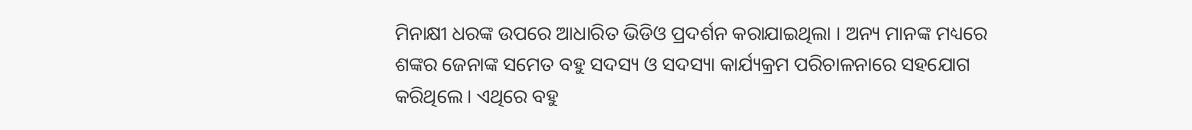ମିନାକ୍ଷୀ ଧରଙ୍କ ଉପରେ ଆଧାରିତ ଭିଡିଓ ପ୍ରଦର୍ଶନ କରାଯାଇଥିଲା । ଅନ୍ୟ ମାନଙ୍କ ମଧ୍ୟରେ ଶଙ୍କର ଜେନାଙ୍କ ସମେତ ବହୁ ସଦସ୍ୟ ଓ ସଦସ୍ୟା କାର୍ଯ୍ୟକ୍ରମ ପରିଚାଳନାରେ ସହଯୋଗ କରିଥିଲେ । ଏଥିରେ ବହୁ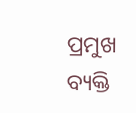ପ୍ରମୁଖ ବ୍ୟକ୍ତି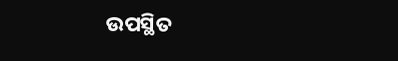ଉପସ୍ଥିତ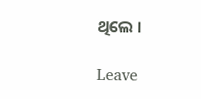ଥିଲେ ।

Leave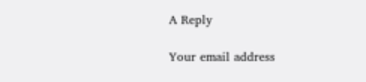A Reply

Your email address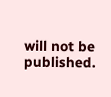will not be published.